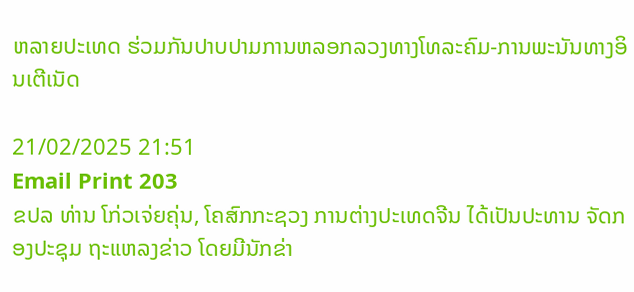ຫລາຍປະເທດ ຮ່ວມກັນປາບປາມການຫລອກລວງທາງໂທລະຄົມ-ການພະນັນທາງອິນເຕີເນັດ

21/02/2025 21:51
Email Print 203
ຂປລ ທ່ານ ໂກ່ວເຈ່ຍຄຸ່ນ, ໂຄສົກກະຊວງ ການຕ່າງປະເທດຈີນ ໄດ້ເປັນປະທານ ຈັດກອງປະຊຸມ ຖະແຫລງຂ່າວ ໂດຍມີນັກຂ່າ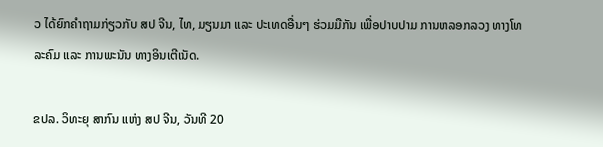ວ ໄດ້ຍົກຄຳຖາມກ່ຽວກັບ ສປ ຈີນ, ໄທ, ມຽນມາ ແລະ ປະເທດອື່ນໆ ຮ່ວມມືກັນ ເພື່ອປາບປາມ ການຫລອກລວງ ທາງໂທລະຄົມ ແລະ ການພະນັນ ທາງອິນເຕີເນັດ.

ຂປລ. ວິທະຍຸ ສາກົນ ແຫ່ງ ສປ ຈີນ, ວັນທີ 20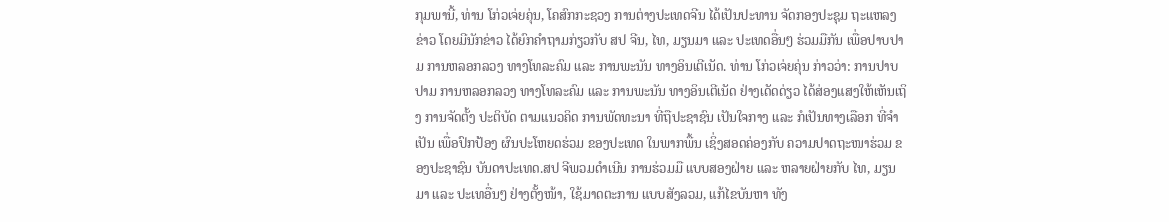ກຸມພານີ້, ທ່ານ ໂກ່ວເຈ່ຍຄຸ່ນ, ໂຄສົກກະຊວງ ການຕ່າງປະເທດຈີນ ໄດ້ເປັນປະທານ ຈັດກອງປະຊຸມ ຖະແຫລງຂ່າວ ໂດຍມີນັກຂ່າວ ໄດ້ຍົກຄຳຖາມກ່ຽວກັບ ສປ ຈີນ, ໄທ, ມຽນມາ ແລະ ປະເທດອື່ນໆ ຮ່ວມມືກັນ ເພື່ອປາບປາມ ການຫລອກລວງ ທາງໂທລະຄົມ ແລະ ການພະນັນ ທາງອິນເຕີເນັດ. ທ່ານ ໂກ່ວເຈ່ຍຄຸ່ນ ກ່າວວ່າ: ການປາບປາມ ການຫລອກລວງ ທາງໂທລະຄົມ ແລະ ການພະນັນ ທາງອິນເຕີເນັດ ຢ່າງເດັດດ່ຽວ ໄດ້ສ່ອງແສງໃຫ້ເຫັນເຖິງ ການຈັດຕັ້ງ ປະຕິບັດ ຕາມແນວຄິດ ການພັດທະນາ ທີ່ຖືປະຊາຊົນ ເປັນໃຈກາງ ແລະ ກໍເປັນທາງເລືອກ ທີ່ຈຳເປັນ ເພື່ອປົກປ້ອງ ຜົນປະໂຫຍດຮ່ວມ ຂອງປະເທດ ໃນພາກພື້ນ ເຊິ່ງສອດຄ່ອງກັບ ຄວາມປາດຖະໜາຮ່ວມ ຂອງປະຊາຊົນ ບັນດາປະເທດ.ສປ ຈີພວມດຳເນີນ ການຮ່ວມມື ແບບສອງຝ່າຍ ແລະ ຫລາຍຝ່າຍກັບ ໄທ, ມຽນມາ ແລະ ປະເທອື່ນໆ ຢ່າງຕັ້ງໜ້າ, ໃຊ້ມາດຕະການ ແບບສັງລວມ, ແກ້ໄຂບັນຫາ ທັງ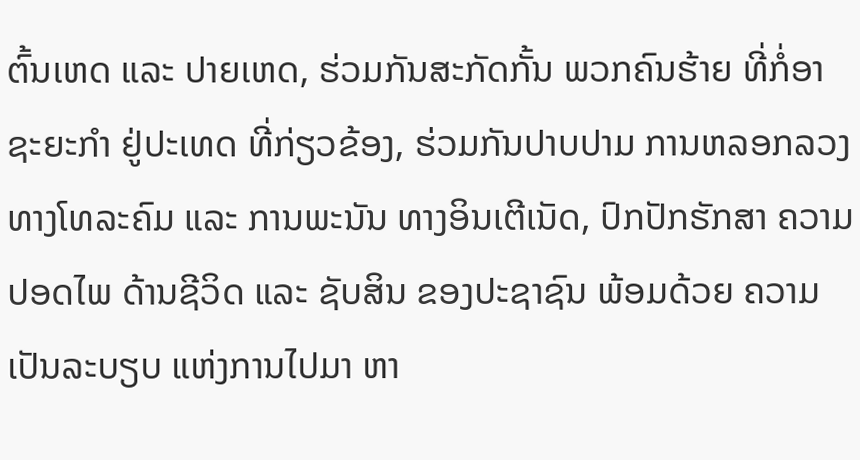ຕົ້ນເຫດ ແລະ ປາຍເຫດ, ຮ່ວມກັນສະກັດກັ້ນ ພວກຄົນຮ້າຍ ທີ່ກໍ່ອາຊະຍະກຳ ຢູ່ປະເທດ ທີ່ກ່ຽວຂ້ອງ, ຮ່ວມກັນປາບປາມ ການຫລອກລວງ ທາງໂທລະຄົມ ແລະ ການພະນັນ ທາງອິນເຕີເນັດ, ປົກປັກຮັກສາ ຄວາມປອດໄພ ດ້ານຊີວິດ ແລະ ຊັບສິນ ຂອງປະຊາຊົນ ພ້ອມດ້ວຍ ຄວາມເປັນລະບຽບ ແຫ່ງການໄປມາ ຫາ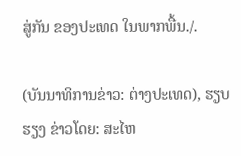ສູ່ກັນ ຂອງປະເທດ ໃນພາກພື້ນ./.

(ບັນນາທິການຂ່າວ: ຕ່າງປະເທດ), ຮຽບຮຽງ ຂ່າວໂດຍ: ສະໄຫ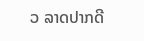ວ ລາດປາກດີ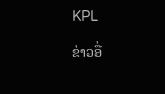KPL

ຂ່າວອື່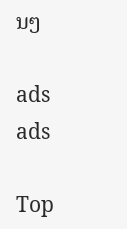ນໆ

ads
ads

Top